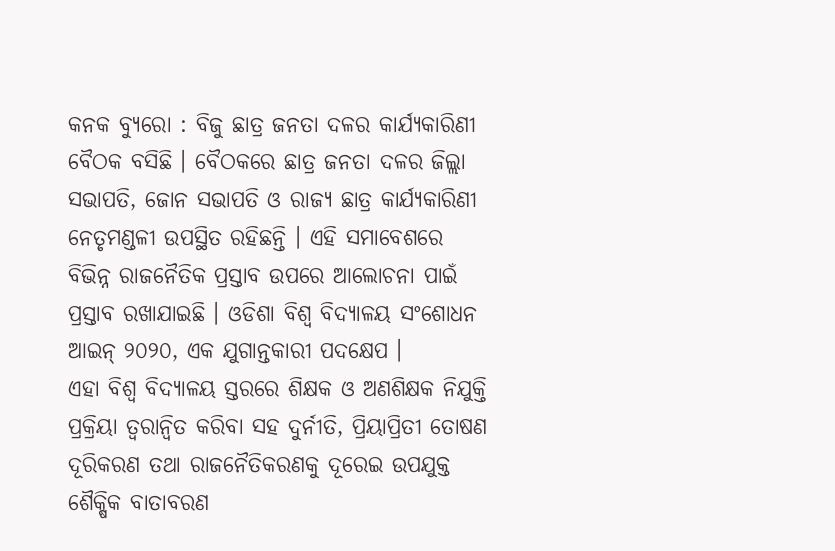କନକ ବ୍ୟୁରୋ : ବିଜୁ ଛାତ୍ର ଜନତା ଦଳର କାର୍ଯ୍ୟକାରିଣୀ ବୈଠକ ବସିଛି । ବୈଠକରେ ଛାତ୍ର ଜନତା ଦଳର ଜିଲ୍ଲା ସଭାପତି, ଜୋନ ସଭାପତି ଓ ରାଜ୍ୟ ଛାତ୍ର କାର୍ଯ୍ୟକାରିଣୀ ନେତୃମଣ୍ଡଳୀ ଉପସ୍ଥିତ ରହିଛନ୍ତି । ଏହି ସମାବେଶରେ ବିଭିନ୍ନ ରାଜନୈତିକ ପ୍ରସ୍ତାବ ଉପରେ ଆଲୋଚନା ପାଇଁ ପ୍ରସ୍ତାବ ରଖାଯାଇଛି । ଓଡିଶା ବିଶ୍ୱ ବିଦ୍ୟାଳୟ ସଂଶୋଧନ ଆଇନ୍ ୨୦୨୦, ଏକ ଯୁଗାନ୍ତକାରୀ ପଦକ୍ଷେପ ।
ଏହା ବିଶ୍ୱ ବିଦ୍ୟାଳୟ ସ୍ତରରେ ଶିକ୍ଷକ ଓ ଅଣଶିକ୍ଷକ ନିଯୁକ୍ତି ପ୍ରକ୍ରିୟା ତ୍ୱରାନ୍ୱିତ କରିବା ସହ ଦୁର୍ନୀତି, ପ୍ରିୟାପ୍ରିତୀ ତୋଷଣ ଦୂରିକରଣ ତଥା ରାଜନୈତିକରଣକୁ ଦୂରେଇ ଉପଯୁକ୍ତ ଶୈକ୍ଷିକ ବାତାବରଣ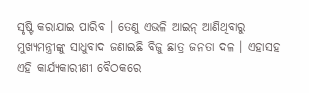ସୃଷ୍ଟି କରାଯାଇ ପାରିବ । ତେଣୁ ଏଭଳି ଆଇନ୍ ଆଣିଥିବାରୁ ମୁଖ୍ୟମନ୍ତ୍ରୀଙ୍କୁ ସାଧୁବାଦ ଜଣାଇଛି ବିଜୁ ଛାତ୍ର ଜନତା ଦଳ । ଏହାସହ ଏହି କାର୍ଯ୍ୟକାରୀଣୀ ବୈଠକରେ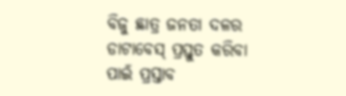ବିଜୁ ଛାତ୍ର ଜନତା ଦଳର ଡାଟାବେସ୍ ପ୍ରସ୍ତୁତ କରିବା ପାଇଁ ପ୍ରସ୍ତାବ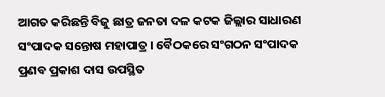ଆଗତ କରିଛନ୍ତି ବିଜୁ ଛାତ୍ର ଜନତା ଦଳ କଟକ ଜିଲ୍ଲାର ସାଧାରଣ ସଂପାଦକ ସନ୍ତୋଷ ମହାପାତ୍ର । ବୈଠକରେ ସଂଗଠନ ସଂପାଦକ ପ୍ରଣବ ପ୍ରକାଶ ଦାସ ଉପସ୍ଥିତ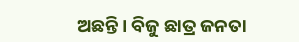ଅଛନ୍ତି । ବିଜୁ ଛାତ୍ର ଜନତା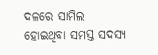ଦଳରେ ସାମିଲ ହୋଇଥିବା ସମସ୍ତ ସଦସ୍ୟ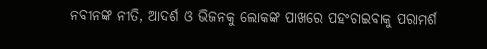ନବୀନଙ୍କ ନୀତି, ଆଦର୍ଶ ଓ ଭିଜନକୁ ଲୋକଙ୍କ ପାଖରେ ପହଂଚାଇବାକୁ ପରାମର୍ଶ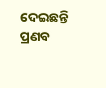ଦେଇଛନ୍ତି ପ୍ରଣବ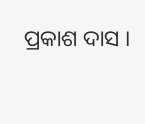ପ୍ରକାଶ ଦାସ ।